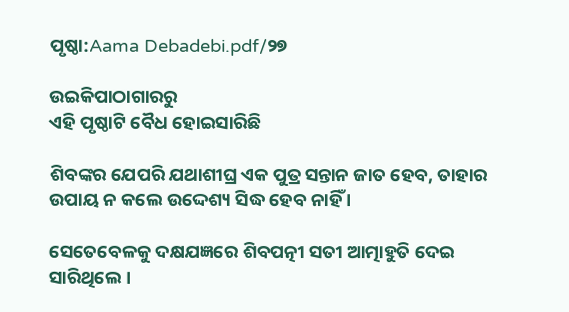ପୃଷ୍ଠା:Aama Debadebi.pdf/୨୭

ଉଇକିପାଠାଗାର‌ରୁ
ଏହି ପୃଷ୍ଠାଟି ବୈଧ ହୋଇସାରିଛି

ଶିବଙ୍କର ଯେପରି ଯଥାଶୀଘ୍ର ଏକ ପୁତ୍ର ସନ୍ତାନ ଜାତ ହେବ, ତାହାର ଉପାୟ ନ କଲେ ଉଦ୍ଦେଶ୍ୟ ସିଦ୍ଧ ହେବ ନାହିଁ ।

ସେତେବେଳକୁ ଦକ୍ଷଯଜ୍ଞରେ ଶିବପତ୍ନୀ ସତୀ ଆତ୍ମାହୁତି ଦେଇ ସାରିଥିଲେ ।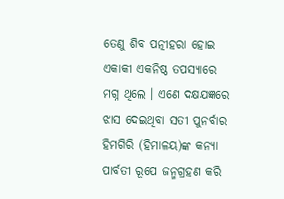ତେଣୁ ଶିବ ପତ୍ନୀହରା ହୋଇ ଏକାକୀ ଏକନିଷ୍ଠ ତପସ୍ୟାରେ ମଗ୍ନ ଥିଲେ । ଏଣେ ଦକ୍ଷଯଜ୍ଞରେ ଝାସ ଦେଇଥିବା ସତୀ ପୁନର୍ବାର ହିମଗିରି (ହିମାଳୟ)ଙ୍କ କନ୍ୟା ପାର୍ବତୀ ରୂପେ ଜନ୍ମଗ୍ରହଣ କରି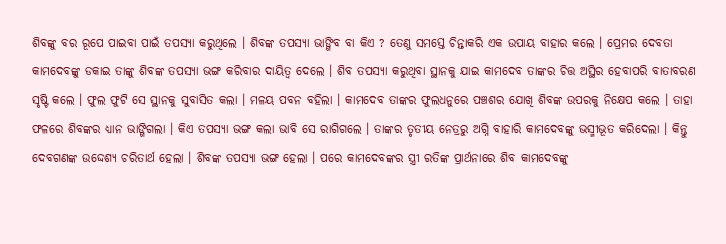ଶିବଙ୍କୁ ବର ରୂପେ ପାଇବା ପାଇଁ ତପସ୍ୟା କରୁଥିଲେ । ଶିବଙ୍କ ତପସ୍ୟା ଭାଙ୍ଗିବ ବା କିଏ ? ତେଣୁ ସମସ୍ତେ ଚିନ୍ତାକରି ଏକ ଉପାୟ ବାହାର କଲେ । ପ୍ରେମର ଦେବତା କାମଦେବଙ୍କୁ ଡକାଇ ତାଙ୍କୁ ଶିବଙ୍କ ତପସ୍ୟା ଭଙ୍ଗ କରିବାର ଦାୟିତ୍ୱ ଦେଲେ । ଶିବ ତପସ୍ୟା କରୁଥିବା ସ୍ଥାନକୁ ଯାଇ କାମଦେବ ତାଙ୍କର ଚିତ୍ତ ଅସ୍ଥିର ହେବାପରି ବାତାବରଣ ସୃଷ୍ଟି କଲେ । ଫୁଲ ଫୁଟି ସେ ସ୍ଥାନକୁ ସୁବାସିତ କଲା । ମଳୟ ପବନ ବହିଲା । କାମଦେବ ତାଙ୍କର ଫୁଲଧନୁରେ ପଞ୍ଚଶର ଯୋଖି ଶିବଙ୍କ ଉପରକୁ ନିକ୍ଷେପ କଲେ । ତାହା ଫଳରେ ଶିବଙ୍କର ଧ୍ୟାନ ଭାଙ୍ଗିଗଲା । କିଏ ତପସ୍ୟା ଭଙ୍ଗ କଲା ଭାବି ସେ ରାଗିଗଲେ । ତାଙ୍କର ତୃତୀୟ ନେତ୍ରରୁ ଅଗ୍ନି ବାହାରି କାମଦେବଙ୍କୁ ଭସ୍ମୀଭୂତ କରିଦେଲା । କିନ୍ତୁ ଦେବଗଣଙ୍କ ଉଦ୍ଦେଶ୍ୟ ଚରିତାର୍ଥ ହେଲା । ଶିବଙ୍କ ତପସ୍ୟା ଭଙ୍ଗ ହେଲା । ପରେ କାମଦେବଙ୍କର ସ୍ତ୍ରୀ ରତିଙ୍କ ପ୍ରାର୍ଥନାରେ ଶିବ କାମଦେବଙ୍କୁ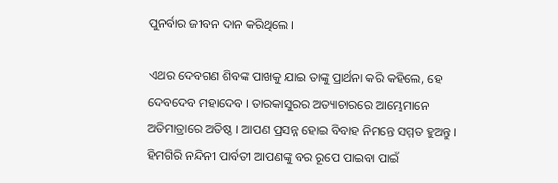ପୁନର୍ବାର ଜୀବନ ଦାନ କରିଥିଲେ ।

ଏଥର ଦେବଗଣ ଶିବଙ୍କ ପାଖକୁ ଯାଇ ତାଙ୍କୁ ପ୍ରାର୍ଥନା କରି କହିଲେ, ହେ ଦେବଦେବ ମହାଦେବ । ତାରକାସୁରର ଅତ୍ୟାଚାରରେ ଆମ୍ଭେମାନେ ଅତିମାତ୍ରାରେ ଅତିଷ୍ଠ । ଆପଣ ପ୍ରସନ୍ନ ହୋଇ ବିବାହ ନିମନ୍ତେ ସମ୍ମତ ହୁଅନ୍ତୁ । ହିମଗିରି ନନ୍ଦିନୀ ପାର୍ବତୀ ଆପଣଙ୍କୁ ବର ରୂପେ ପାଇବା ପାଇଁ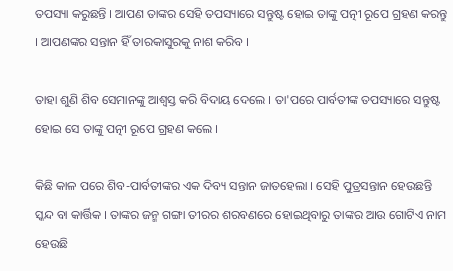ତପସ୍ୟା କରୁଛନ୍ତି । ଆପଣ ତାଙ୍କର ସେହି ତପସ୍ୟାରେ ସନ୍ତୁଷ୍ଟ ହୋଇ ତାଙ୍କୁ ପତ୍ନୀ ରୂପେ ଗ୍ରହଣ କରନ୍ତୁ । ଆପଣଙ୍କର ସନ୍ତାନ ହିଁ ତାରକାସୁରକୁ ନାଶ କରିବ ।

ତାହା ଶୁଣି ଶିବ ସେମାନଙ୍କୁ ଆଶ୍ୱସ୍ତ କରି ବିଦାୟ ଦେଲେ । ତା'ପରେ ପାର୍ବତୀଙ୍କ ତପସ୍ୟାରେ ସନ୍ତୁଷ୍ଟ ହୋଇ ସେ ତାଙ୍କୁ ପତ୍ନୀ ରୂପେ ଗ୍ରହଣ କଲେ ।

କିଛି କାଳ ପରେ ଶିବ-ପାର୍ବତୀଙ୍କର ଏକ ଦିବ୍ୟ ସନ୍ତାନ ଜାତହେଲା । ସେହି ପୁତ୍ରସନ୍ତାନ ହେଉଛନ୍ତି ସ୍କନ୍ଦ ବା କାର୍ତ୍ତିକ । ତାଙ୍କର ଜନ୍ମ ଗଙ୍ଗା ତୀରର ଶରବଣରେ ହୋଇଥିବାରୁ ତାଙ୍କର ଆଉ ଗୋଟିଏ ନାମ ହେଉଛି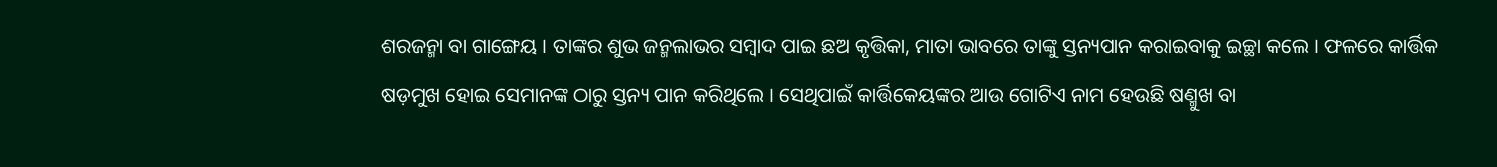ଶରଜନ୍ମା ବା ଗାଙ୍ଗେୟ । ତାଙ୍କର ଶୁଭ ଜନ୍ମଲାଭର ସମ୍ବାଦ ପାଇ ଛଅ କୃତ୍ତିକା, ମାତା ଭାବରେ ତାଙ୍କୁ ସ୍ତନ୍ୟପାନ କରାଇବାକୁ ଇଚ୍ଛା କଲେ । ଫଳରେ କାର୍ତ୍ତିକ ଷଡ଼ମୁଖ ହୋଇ ସେମାନଙ୍କ ଠାରୁ ସ୍ତନ୍ୟ ପାନ କରିଥିଲେ । ସେଥିପାଇଁ କାର୍ତ୍ତିକେୟଙ୍କର ଆଉ ଗୋଟିଏ ନାମ ହେଉଛି ଷଣ୍ମୁଖ ବା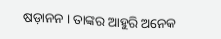ଷଡ଼ାନନ । ତାଙ୍କର ଆହୁରି ଅନେକ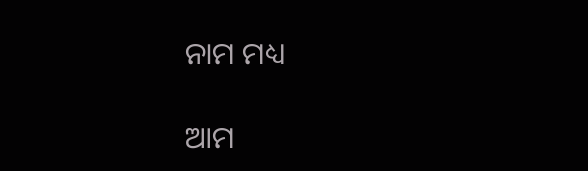ନାମ ମଧ୍ୟ

ଆମ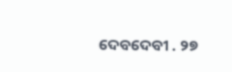ଦେବଦେବୀ . ୨୭